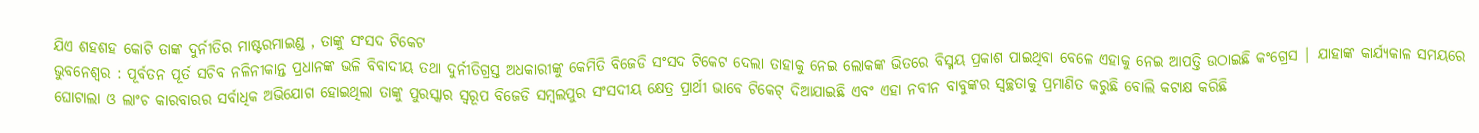ଯିଏ ଶହଶହ କୋଟି ତାଙ୍କ ଦୁର୍ନୀତିର ମାଷ୍ଟରମାଇଣ୍ଡ , ତାଙ୍କୁ ସଂସଦ ଟିକେଟ
ଭୁବନେଶ୍ୱର : ପୂର୍ବତନ ପୂର୍ତ ସଚିବ ନଳିନୀକାନ୍ତ ପ୍ରଧାନଙ୍କ ଭଳି ବିବାଦୀୟ ତଥା ଦୁର୍ନୀତିଗ୍ରସ୍ତ ଅଧକାରୀଙ୍କୁ କେମିତି ବିଜେଡି ସଂସଦ ଟିକେଟ ଦେଲା ତାହାକୁ ନେଇ ଲୋକଙ୍କ ଭିତରେ ବିସ୍ମୟ ପ୍ରକାଶ ପାଇଥିବା ବେଳେ ଏହାକୁ ନେଇ ଆପତ୍ତି ଉଠାଇଛି କଂଗ୍ରେସ | ଯାହାଙ୍କ କାର୍ଯ୍ୟକାଳ ସମୟରେ ଘୋଟାଲା ଓ ଲାଂଚ କାରବାରର ସର୍ବାଧିକ ଅଭିଯୋଗ ହୋଇଥିଲା ତାଙ୍କୁ ପୁରସ୍କାର ସ୍ୱରୂପ ବିଜେଡି ସମ୍ବଲପୁର ସଂସଦୀୟ କ୍ଷେତ୍ର ପ୍ରାର୍ଥୀ ଭାବେ ଟିକେଟ୍ ଦିଆଯାଇଛି ଏବଂ ଏହା ନବୀନ ବାବୁଙ୍କର ସ୍ୱଚ୍ଛତାକୁ ପ୍ରମାଣିତ କରୁଛି ବୋଲି କଟାକ୍ଷ କରିଛି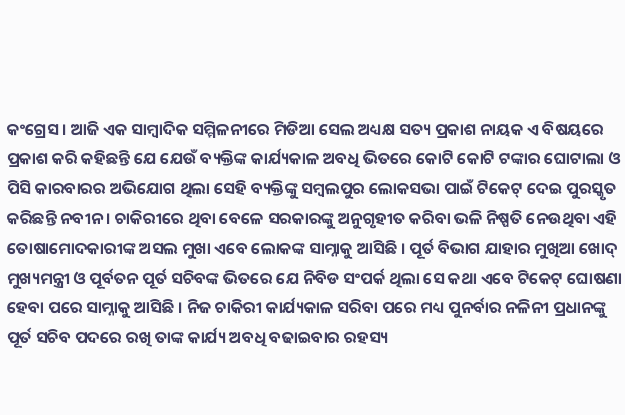କଂଗ୍ରେସ । ଆଜି ଏକ ସାମ୍ବାଦିକ ସମ୍ମିଳନୀରେ ମିଡିଆ ସେଲ ଅଧ୍ୟକ୍ଷ ସତ୍ୟ ପ୍ରକାଶ ନାୟକ ଏ ବିଷୟରେ ପ୍ରକାଶ କରି କହିଛନ୍ତି ଯେ ଯେଉଁ ବ୍ୟକ୍ତିଙ୍କ କାର୍ଯ୍ୟକାଳ ଅବଧି ଭିତରେ କୋଟି କୋଟି ଟଙ୍କାର ଘୋଟାଲା ଓ ପିସି କାରବାରର ଅଭିଯୋଗ ଥିଲା ସେହି ବ୍ୟକ୍ତିଙ୍କୁ ସମ୍ବଲପୁର ଲୋକସଭା ପାଇଁ ଟିକେଟ୍ ଦେଇ ପୁରସ୍କୃତ କରିଛନ୍ତି ନବୀନ । ଚାକିରୀରେ ଥିବା ବେଳେ ସରକାରଙ୍କୁ ଅନୁଗୃହୀତ କରିବା ଭଳି ନିଷ୍ପତି ନେଉଥିବା ଏହି ତୋଷାମୋଦକାରୀଙ୍କ ଅସଲ ମୁଖା ଏବେ ଲୋକଙ୍କ ସାମ୍ନାକୁ ଆସିଛି । ପୂର୍ତ ବିଭାଗ ଯାହାର ମୁଖିଆ ଖୋଦ୍ ମୁଖ୍ୟମନ୍ତ୍ରୀ ଓ ପୂର୍ବତନ ପୂର୍ତ ସଚିବଙ୍କ ଭିତରେ ଯେ ନିବିଡ ସଂପର୍କ ଥିଲା ସେ କଥା ଏବେ ଟିକେଟ୍ ଘୋଷଣା ହେବା ପରେ ସାମ୍ନାକୁ ଆସିଛି । ନିଜ ଚାକିରୀ କାର୍ଯ୍ୟକାଳ ସରିବା ପରେ ମଧ୍ୟ ପୁନର୍ବାର ନଳିନୀ ପ୍ରଧାନଙ୍କୁ ପୂର୍ତ ସଚିବ ପଦରେ ରଖି ତାଙ୍କ କାର୍ଯ୍ୟ ଅବଧି ବଢାଇବାର ରହସ୍ୟ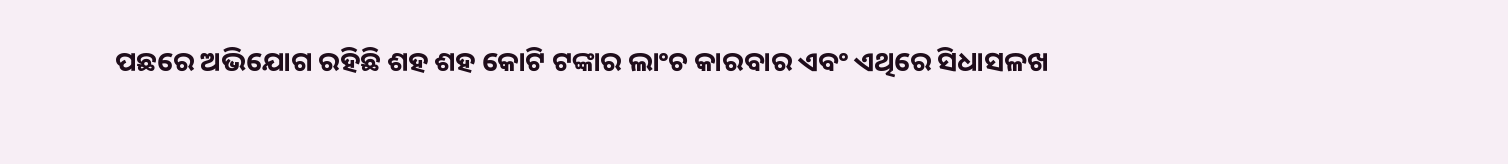ପଛରେ ଅଭିଯୋଗ ରହିଛି ଶହ ଶହ କୋଟି ଟଙ୍କାର ଲାଂଚ କାରବାର ଏବଂ ଏଥିରେ ସିଧାସଳଖ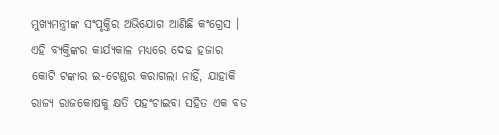ମୁଖ୍ୟମନ୍ତ୍ରୀଙ୍କ ସଂପୃକ୍ତିର ଅଭିଯୋଗ ଆଣିଛି କଂଗ୍ରେସ । ଏହି ବ୍ୟକ୍ତିଙ୍କର କାର୍ଯ୍ୟକାଳ ମଧ୍ୟରେ ଦେଢ ହଜାର କୋଟି ଟଙ୍କାର ଇ-ଟେଣ୍ଡର କରାଗଲା ନାହିଁ, ଯାହାକି ରାଜ୍ୟ ରାଜକୋଷକୁ କ୍ଷତି ପହଂଚାଇବା ସହିତ ଏକ ବଡ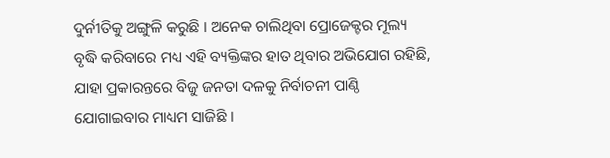ଦୁର୍ନୀତିକୁ ଅଙ୍ଗୁଳି କରୁଛି । ଅନେକ ଚାଲିଥିବା ପ୍ରୋଜେକ୍ଟର ମୂଲ୍ୟ ବୃଦ୍ଧି କରିବାରେ ମଧ୍ୟ ଏହି ବ୍ୟକ୍ତିଙ୍କର ହାତ ଥିବାର ଅଭିଯୋଗ ରହିଛି, ଯାହା ପ୍ରକାରନ୍ତରେ ବିଜୁ ଜନତା ଦଳକୁ ନିର୍ବାଚନୀ ପାଣ୍ଠି ଯୋଗାଇବାର ମାଧ୍ୟମ ସାଜିଛି ।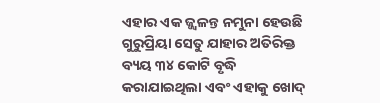ଏହାର ଏକ ଜ୍ଜ୍ୱଳନ୍ତ ନମୁନା ହେଉଛି ଗୁରୁପ୍ରିୟା ସେତୁ ଯାହାର ଅତିରିକ୍ତ ବ୍ୟୟ ୩୪ କୋଟି ବୃଦ୍ଧି କରାଯାଇଥିଲା ଏବଂ ଏହାକୁ ଖୋଦ୍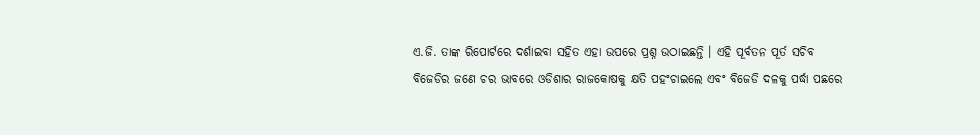ଏ.ଜି. ତାଙ୍କ ରିପୋର୍ଟରେ ଦର୍ଶାଇବା ସହିତ ଏହା ଉପରେ ପ୍ରଶ୍ନ ଉଠାଇଛନ୍ତି । ଏହି ପୂର୍ବତନ ପୂର୍ତ ସଚିବ ବିଜେଡିର ଜଣେ ଚର ଭାବରେ ଓଡିଶାର ରାଜକୋଷକୁ କ୍ଷତି ପହଂଚାଇଲେ ଏବଂ ବିଜେଡି ଦଳକୁ ପର୍ଦ୍ଧା ପଛରେ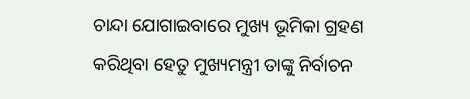ଚାନ୍ଦା ଯୋଗାଇବାରେ ମୁଖ୍ୟ ଭୂମିକା ଗ୍ରହଣ କରିଥିବା ହେତୁ ମୁଖ୍ୟମନ୍ତ୍ରୀ ତାଙ୍କୁ ନିର୍ବାଚନ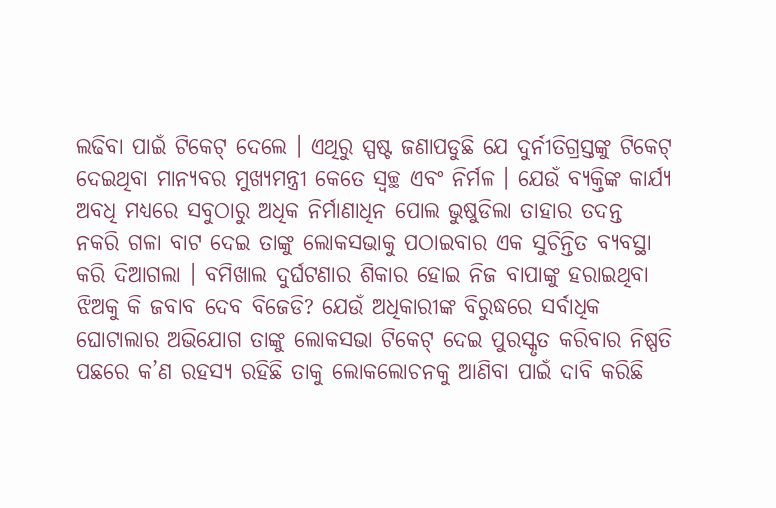ଲଢିବା ପାଇଁ ଟିକେଟ୍ ଦେଲେ । ଏଥିରୁ ସ୍ପଷ୍ଟ ଜଣାପଡୁଛି ଯେ ଦୁର୍ନୀତିଗ୍ରସ୍ତଙ୍କୁ ଟିକେଟ୍ ଦେଇଥିବା ମାନ୍ୟବର ମୁଖ୍ୟମନ୍ତ୍ରୀ କେତେ ସ୍ୱଚ୍ଛ ଏବଂ ନିର୍ମଳ । ଯେଉଁ ବ୍ୟକ୍ତିଙ୍କ କାର୍ଯ୍ୟ ଅବଧି ମଧ୍ୟରେ ସବୁଠାରୁ ଅଧିକ ନିର୍ମାଣାଧିନ ପୋଲ ଭୁଷୁଡିଲା ତାହାର ତଦନ୍ତ ନକରି ଗଳା ବାଟ ଦେଇ ତାଙ୍କୁ ଲୋକସଭାକୁ ପଠାଇବାର ଏକ ସୁଚିନ୍ତିତ ବ୍ୟବସ୍ଥା କରି ଦିଆଗଲା । ବମିଖାଲ ଦୁର୍ଘଟଣାର ଶିକାର ହୋଇ ନିଜ ବାପାଙ୍କୁ ହରାଇଥିବା ଝିଅକୁ କି ଜବାବ ଦେବ ବିଜେଡି? ଯେଉଁ ଅଧିକାରୀଙ୍କ ବିରୁଦ୍ଧରେ ସର୍ବାଧିକ ଘୋଟାଲାର ଅଭିଯୋଗ ତାଙ୍କୁ ଲୋକସଭା ଟିକେଟ୍ ଦେଇ ପୁରସ୍କୃତ କରିବାର ନିଷ୍ପତି ପଛରେ କ’ଣ ରହସ୍ୟ ରହିଛି ତାକୁ ଲୋକଲୋଚନକୁ ଆଣିବା ପାଇଁ ଦାବି କରିଛି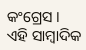କଂଗ୍ରେସ । ଏହି ସାମ୍ବାଦିକ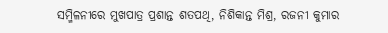ସମ୍ମିଳନୀରେ ମୁଖପାତ୍ର ପ୍ରଶାନ୍ତ ଶତପଥି, ନିଶିକାନ୍ତ ମିଶ୍ର, ରଜନୀ କୁମାର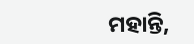ମହାନ୍ତି,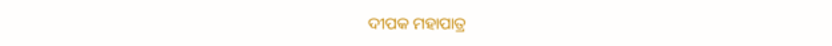ଦୀପକ ମହାପାତ୍ର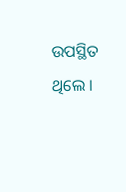ଉପସ୍ଥିତ ଥିଲେ ।